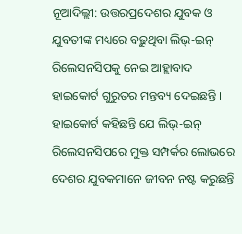ନୂଆଦିଲ୍ଲୀ: ଉତ୍ତରପ୍ରଦେଶର ଯୁବକ ଓ ଯୁବତୀଙ୍କ ମଧ୍ୟରେ ବଢ଼ୁଥିବା ଲିଭ୍-ଇନ୍ ରିଲେସନସିପକୁ ନେଇ ଆହ୍ଲାବାଦ ହାଇକୋର୍ଟ ଗୁରୁତର ମନ୍ତବ୍ୟ ଦେଇଛନ୍ତି । ହାଇକୋର୍ଟ କହିଛନ୍ତି ଯେ ଲିଭ୍-ଇନ୍ ରିଲେସନସିପରେ ମୁକ୍ତ ସମ୍ପର୍କର ଲୋଭରେ ଦେଶର ଯୁବକମାନେ ଜୀବନ ନଷ୍ଟ କରୁଛନ୍ତି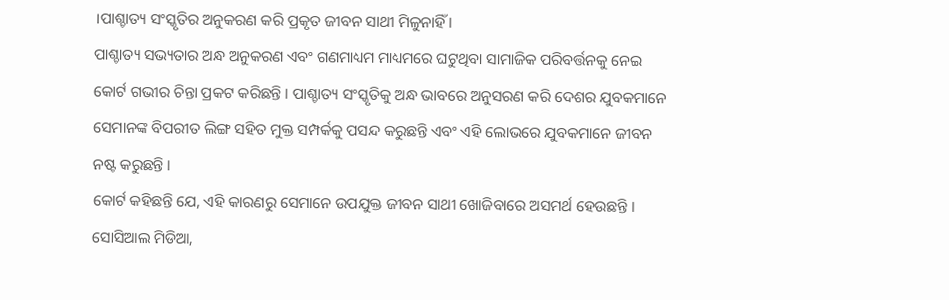।ପାଶ୍ଚାତ୍ୟ ସଂସ୍କୃତିର ଅନୁକରଣ କରି ପ୍ରକୃତ ଜୀବନ ସାଥୀ ମିଳୁନାହିଁ ।
ପାଶ୍ଚାତ୍ୟ ସଭ୍ୟତାର ଅନ୍ଧ ଅନୁକରଣ ଏବଂ ଗଣମାଧ୍ୟମ ମାଧ୍ୟମରେ ଘଟୁଥିବା ସାମାଜିକ ପରିବର୍ତ୍ତନକୁ ନେଇ କୋର୍ଟ ଗଭୀର ଚିନ୍ତା ପ୍ରକଟ କରିଛନ୍ତି । ପାଶ୍ଚାତ୍ୟ ସଂସ୍କୃତିକୁ ଅନ୍ଧ ଭାବରେ ଅନୁସରଣ କରି ଦେଶର ଯୁବକମାନେ ସେମାନଙ୍କ ବିପରୀତ ଲିଙ୍ଗ ସହିତ ମୁକ୍ତ ସମ୍ପର୍କକୁ ପସନ୍ଦ କରୁଛନ୍ତି ଏବଂ ଏହି ଲୋଭରେ ଯୁବକମାନେ ଜୀବନ ନଷ୍ଟ କରୁଛନ୍ତି ।
କୋର୍ଟ କହିଛନ୍ତି ଯେ, ଏହି କାରଣରୁ ସେମାନେ ଉପଯୁକ୍ତ ଜୀବନ ସାଥୀ ଖୋଜିବାରେ ଅସମର୍ଥ ହେଉଛନ୍ତି । ସୋସିଆଲ ମିଡିଆ,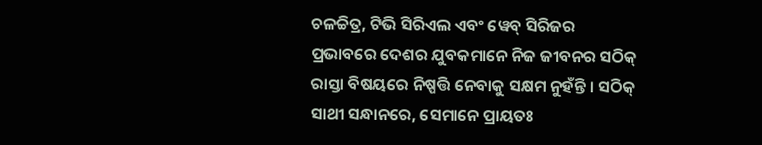ଚଳଚ୍ଚିତ୍ର, ଟିଭି ସିରିଏଲ ଏବଂ ୱେବ୍ ସିରିଜର ପ୍ରଭାବରେ ଦେଶର ଯୁବକମାନେ ନିଜ ଜୀବନର ସଠିକ୍ ରାସ୍ତା ବିଷୟରେ ନିଷ୍ପତ୍ତି ନେବାକୁ ସକ୍ଷମ ନୁହଁନ୍ତି । ସଠିକ୍ ସାଥୀ ସନ୍ଧାନରେ, ସେମାନେ ପ୍ରାୟତଃ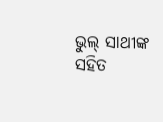ଭୁଲ୍ ସାଥୀଙ୍କ ସହିତ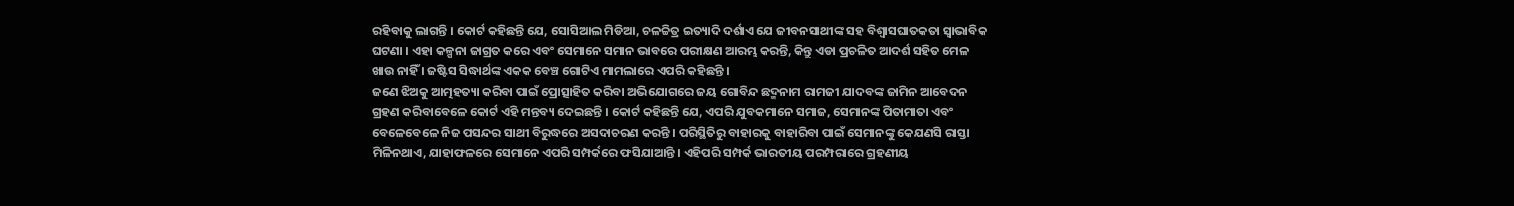ରହିବାକୁ ଲାଗନ୍ତି । କୋର୍ଟ କହିଛନ୍ତି ଯେ, ସୋସିଆଲ ମିଡିଆ, ଚଳଚ୍ଚିତ୍ର ଇତ୍ୟାଦି ଦର୍ଶାଏ ଯେ ଜୀବନସାଥୀଙ୍କ ସହ ବିଶ୍ୱାସଘାତକତା ସ୍ୱାଭାବିକ ଘଟଣା । ଏହା କଳ୍ପନା ଜାଗ୍ରତ କରେ ଏବଂ ସେମାନେ ସମାନ ଭାବରେ ପରୀକ୍ଷଣ ଆରମ୍ଭ କରନ୍ତି, କିନ୍ତୁ ଏଡା ପ୍ରଚଳିତ ଆଦର୍ଶ ସହିତ ମେଳ ଖାଉ ନାହିଁ । ଜଷ୍ଟିସ ସିଦ୍ଧାର୍ଥଙ୍କ ଏକକ ବେଞ୍ଚ ଗୋଟିଏ ମାମଲାରେ ଏପରି କହିଛନ୍ତି ।
ଜଣେ ଝିଅକୁ ଆତ୍ମହତ୍ୟା କରିବା ପାଇଁ ପ୍ରୋତ୍ସାହିତ କରିବା ଅଭିଯୋଗରେ ଜୟ ଗୋବିନ୍ଦ ଛଦ୍ମନାମ ରାମଜୀ ଯାଦବଙ୍କ ଜାମିନ ଆବେଦନ ଗ୍ରହଣ କରିବାବେଳେ କୋର୍ଟ ଏହି ମନ୍ତବ୍ୟ ଦେଇଛନ୍ତି । କୋର୍ଟ କହିଛନ୍ତି ଯେ, ଏପରି ଯୁବକମାନେ ସମାଜ, ସେମାନଙ୍କ ପିତାମାତା ଏବଂ ବେଳେବେଳେ ନିଜ ପସନ୍ଦର ସାଥୀ ବିରୁଦ୍ଧରେ ଅସଦାଚରଣ କରନ୍ତି । ପରିସ୍ଥିତିରୁ ବାହାରକୁ ବାହାରିବା ପାଇଁ ସେମାନଙ୍କୁ କେଯଣସି ରାସ୍ତା ମିଳିନଥାଏ, ଯାହାଫଳରେ ସେମାନେ ଏପରି ସମ୍ପର୍କରେ ଫସିଯାଆନ୍ତି । ଏହିପରି ସମ୍ପର୍କ ଭାରତୀୟ ପରମ୍ପରାରେ ଗ୍ରହଣୀୟ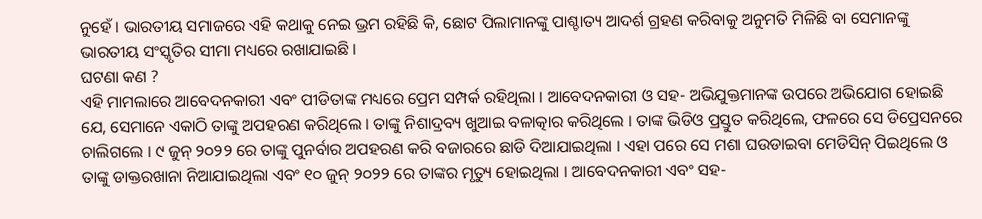ନୁହେଁ । ଭାରତୀୟ ସମାଜରେ ଏହି କଥାକୁ ନେଇ ଭ୍ରମ ରହିଛି କି, ଛୋଟ ପିଲାମାନଙ୍କୁ ପାଶ୍ଚାତ୍ୟ ଆଦର୍ଶ ଗ୍ରହଣ କରିବାକୁ ଅନୁମତି ମିଳିଛି ବା ସେମାନଙ୍କୁ ଭାରତୀୟ ସଂସ୍କୃତିର ସୀମା ମଧ୍ୟରେ ରଖାଯାଇଛି ।
ଘଟଣା କଣ ?
ଏହି ମାମଲାରେ ଆବେଦନକାରୀ ଏବଂ ପୀଡିତାଙ୍କ ମଧ୍ୟରେ ପ୍ରେମ ସମ୍ପର୍କ ରହିଥିଲା । ଆବେଦନକାରୀ ଓ ସହ- ଅଭିଯୁକ୍ତମାନଙ୍କ ଉପରେ ଅଭିଯୋଗ ହୋଇଛି ଯେ, ସେମାନେ ଏକାଠି ତାଙ୍କୁ ଅପହରଣ କରିଥିଲେ । ତାଙ୍କୁ ନିଶାଦ୍ରବ୍ୟ ଖୁଆଇ ବଳାତ୍କାର କରିଥିଲେ । ତାଙ୍କ ଭିଡିଓ ପ୍ରସ୍ତୁତ କରିଥିଲେ, ଫଳରେ ସେ ଡିପ୍ରେସନରେ ଚାଲିଗଲେ । ୯ ଜୁନ୍ ୨୦୨୨ ରେ ତାଙ୍କୁ ପୁନର୍ବାର ଅପହରଣ କରି ବଜାରରେ ଛାଡି ଦିଆଯାଇଥିଲା । ଏହା ପରେ ସେ ମଶା ଘଉଡାଇବା ମେଡିସିନ୍ ପିଇଥିଲେ ଓ ତାଙ୍କୁ ଡାକ୍ତରଖାନା ନିଆଯାଇଥିଲା ଏବଂ ୧୦ ଜୁନ୍ ୨୦୨୨ ରେ ତାଙ୍କର ମୃତ୍ୟୁ ହୋଇଥିଲା । ଆବେଦନକାରୀ ଏବଂ ସହ-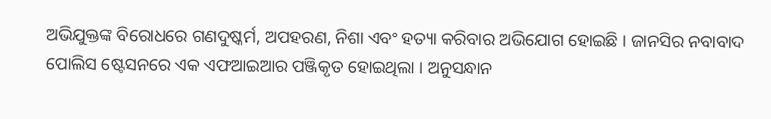ଅଭିଯୁକ୍ତଙ୍କ ବିରୋଧରେ ଗଣଦୁଷ୍କର୍ମ, ଅପହରଣ, ନିଶା ଏବଂ ହତ୍ୟା କରିବାର ଅଭିଯୋଗ ହୋଇଛି । ଜାନସିର ନବାବାଦ ପୋଲିସ ଷ୍ଟେସନରେ ଏକ ଏଫଆଇଆର ପଞ୍ଜିକୃତ ହୋଇଥିଲା । ଅନୁସନ୍ଧାନ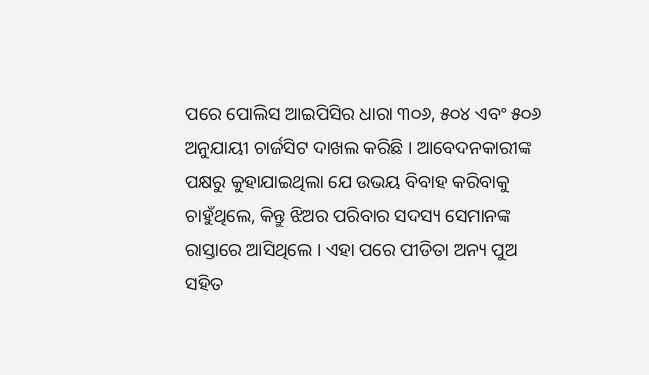ପରେ ପୋଲିସ ଆଇପିସିର ଧାରା ୩୦୬, ୫୦୪ ଏବଂ ୫୦୬ ଅନୁଯାୟୀ ଚାର୍ଜସିଟ ଦାଖଲ କରିଛି । ଆବେଦନକାରୀଙ୍କ ପକ୍ଷରୁ କୁହାଯାଇଥିଲା ଯେ ଉଭୟ ବିବାହ କରିବାକୁ ଚାହୁଁଥିଲେ, କିନ୍ତୁ ଝିଅର ପରିବାର ସଦସ୍ୟ ସେମାନଙ୍କ ରାସ୍ତାରେ ଆସିଥିଲେ । ଏହା ପରେ ପୀଡିତା ଅନ୍ୟ ପୁଅ ସହିତ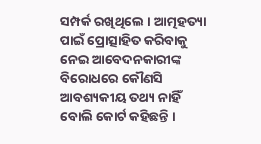ସମ୍ପର୍କ ରଖିଥିଲେ । ଆତ୍ମହତ୍ୟା ପାଇଁ ପ୍ରୋତ୍ସାହିତ କରିବାକୁ ନେଇ ଆବେଦନକାରୀଙ୍କ ବିରୋଧରେ କୌଣସି ଆବଶ୍ୟକୀୟ ତଥ୍ୟ ନାହିଁ ବୋଲି କୋର୍ଟ କହିଛନ୍ତି ।